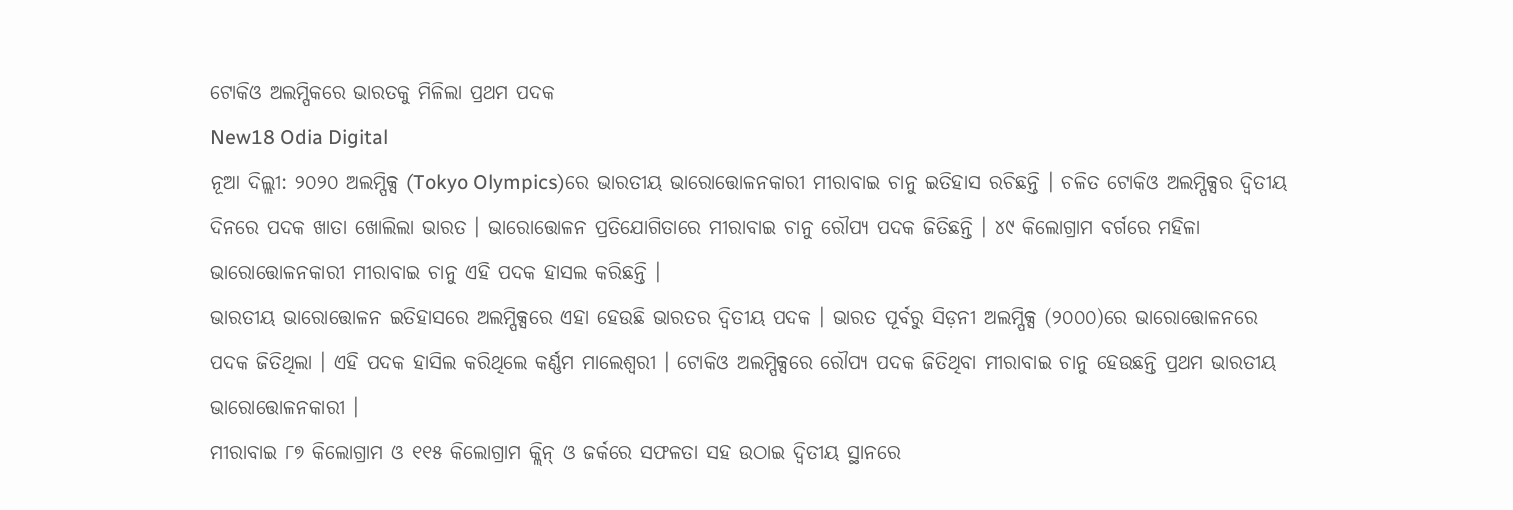ଟୋକିଓ ଅଲମ୍ପିକରେ ଭାରତକୁ ମିଳିଲା ପ୍ରଥମ ପଦକ
New18 Odia Digital
ନୂଆ ଦିଲ୍ଲୀ: ୨୦୨୦ ଅଲମ୍ପିକ୍ସ (Tokyo Olympics)ରେ ଭାରତୀୟ ଭାରୋତ୍ତୋଳନକାରୀ ମୀରାବାଇ ଚାନୁ ଇତିହାସ ରଚିଛନ୍ତି । ଚଳିତ ଟୋକିଓ ଅଲମ୍ପିକ୍ସର ଦ୍ବିତୀୟ ଦିନରେ ପଦକ ଖାତା ଖୋଲିଲା ଭାରତ । ଭାରୋତ୍ତୋଳନ ପ୍ରତିଯୋଗିତାରେ ମୀରାବାଇ ଚାନୁ ରୌପ୍ୟ ପଦକ ଜିତିଛନ୍ତି । ୪୯ କିଲୋଗ୍ରାମ ବର୍ଗରେ ମହିଳା ଭାରୋତ୍ତୋଳନକାରୀ ମୀରାବାଇ ଚାନୁ ଏହି ପଦକ ହାସଲ କରିଛନ୍ତି ।
ଭାରତୀୟ ଭାରୋତ୍ତୋଳନ ଇତିହାସରେ ଅଲମ୍ପିକ୍ସରେ ଏହା ହେଉଛି ଭାରତର ଦ୍ବିତୀୟ ପଦକ । ଭାରତ ପୂର୍ବରୁ ସିଡ଼ନୀ ଅଲମ୍ପିକ୍ସ (୨୦୦୦)ରେ ଭାରୋତ୍ତୋଳନରେ ପଦକ ଜିତିଥିଲା । ଏହି ପଦକ ହାସିଲ କରିଥିଲେ କର୍ଣ୍ଣମ ମାଲେଶ୍ବରୀ । ଟୋକିଓ ଅଲମ୍ପିକ୍ସରେ ରୌପ୍ୟ ପଦକ ଜିତିଥିବା ମୀରାବାଇ ଚାନୁ ହେଉଛନ୍ତି ପ୍ରଥମ ଭାରତୀୟ ଭାରୋତ୍ତୋଳନକାରୀ ।
ମୀରାବାଇ ୮୭ କିଲୋଗ୍ରାମ ଓ ୧୧୫ କିଲୋଗ୍ରାମ କ୍ଲିନ୍ ଓ ଜର୍କରେ ସଫଳତା ସହ ଉଠାଇ ଦ୍ବିତୀୟ ସ୍ଥାନରେ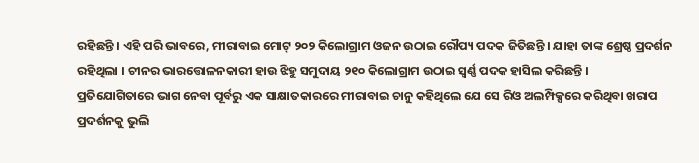ରହିଛନ୍ତି । ଏହି ପରି ଭାବରେ, ମୀରାବାଇ ମୋଟ୍ ୨୦୨ କିଲୋଗ୍ରାମ ଓଜନ ଉଠାଇ ରୌପ୍ୟ ପଦକ ଜିତିଛନ୍ତି । ଯାହା ତାଙ୍କ ଶ୍ରେଷ୍ଠ ପ୍ରଦର୍ଶନ ରହିଥିଲା । ଚୀନର ଭାରତ୍ତୋଳନକାରୀ ହାଉ ଝିହୁ ସମୁଦାୟ ୨୧୦ କିଲୋଗ୍ରାମ ଉଠାଇ ସ୍ବର୍ଣ୍ଣ ପଦକ ହାସିଲ କରିଛନ୍ତି ।
ପ୍ରତିଯୋଗିତାରେ ଭାଗ ନେବା ପୂର୍ବରୁ ଏକ ସାକ୍ଷାତକାରରେ ମୀରାବାଇ ଚାନୁ କହିଥିଲେ ଯେ ସେ ରିଓ ଅଲମ୍ପିକ୍ସରେ କରିଥିବା ଖରାପ ପ୍ରଦର୍ଶନକୁ ଭୁଲି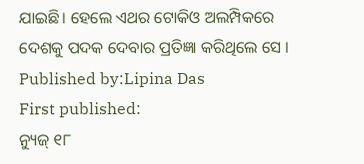ଯାଇଛି। ହେଲେ ଏଥର ଟୋକିଓ ଅଲମ୍ପିକରେ ଦେଶକୁ ପଦକ ଦେବାର ପ୍ରତିଜ୍ଞା କରିଥିଲେ ସେ ।
Published by:Lipina Das
First published:
ନ୍ୟୁଜ୍ ୧୮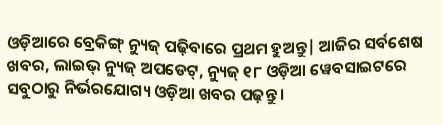ଓଡ଼ିଆରେ ବ୍ରେକିଙ୍ଗ୍ ନ୍ୟୁଜ୍ ପଢ଼ିବାରେ ପ୍ରଥମ ହୁଅନ୍ତୁ| ଆଜିର ସର୍ବଶେଷ ଖବର, ଲାଇଭ୍ ନ୍ୟୁଜ୍ ଅପଡେଟ୍, ନ୍ୟୁଜ୍ ୧୮ ଓଡ଼ିଆ ୱେବସାଇଟରେ ସବୁଠାରୁ ନିର୍ଭରଯୋଗ୍ୟ ଓଡ଼ିଆ ଖବର ପଢ଼ନ୍ତୁ ।